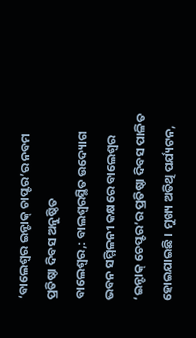‘ବାଲେଶ୍ୱର ଇନ୍ଟାକ୍ ଚାପ୍ଟର’ର ନବମ ପ୍ରତିଷ୍ଠା ଦିବସ ଅନୁଷ୍ଠିତ
ବାଲେଶ୍ୱର,: ବାଲଶ୍ୱରସ୍ଥିତ ଉଦ୍ୟୋଗ ଭବନ ସମ୍ମିଳନୀ କକ୍ଷରେ ବାଲେଶ୍ୱର ‘ଇନ୍ଟାକ୍ ଚେପ୍ଟର’ର ପ୍ରତିଷ୍ଠା ଦିବସ ପାଳିତ ହୋଇଯାଇଛି । ମୁଖ୍ୟ ଅତିଥି ପର୍ଯ୍ୟଟନ,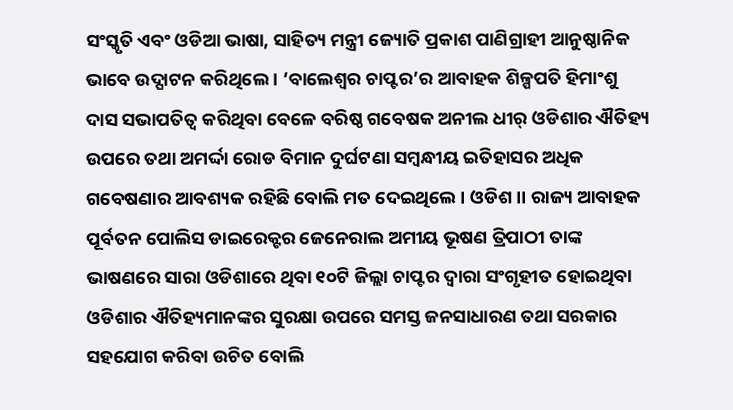ସଂସ୍କୃତି ଏବଂ ଓଡିଆ ଭାଷା, ସାହିତ୍ୟ ମନ୍ତ୍ରୀ ଜ୍ୟୋତି ପ୍ରକାଶ ପାଣିଗ୍ରାହୀ ଆନୁଷ୍ଠାନିକ ଭାବେ ଉଦ୍ଘାଟନ କରିଥିଲେ । ‘ବାଲେଶ୍ୱର ଚାପ୍ଟର’ର ଆବାହକ ଶିଳ୍ପପତି ହିମାଂଶୁ ଦାସ ସଭାପତିତ୍ୱ କରିଥିବା ବେଳେ ବରିଷ୍ଠ ଗବେଷକ ଅନୀଲ ଧୀର୍ ଓଡିଶାର ଐତିହ୍ୟ ଉପରେ ତଥା ଅମର୍ଦ୍ଦା ରୋଡ ବିମାନ ଦୁର୍ଘଟଣା ସମ୍ବନ୍ଧୀୟ ଇତିହାସର ଅଧିକ ଗବେଷଣାର ଆବଶ୍ୟକ ରହିଛି ବୋଲି ମତ ଦେଇଥିଲେ । ଓଡିଶ।। ରାଜ୍ୟ ଆବାହକ ପୂର୍ବତନ ପୋଲିସ ଡାଇରେକ୍ଟର ଜେନେରାଲ ଅମୀୟ ଭୂଷଣ ତ୍ରିପାଠୀ ତାଙ୍କ ଭାଷଣରେ ସାରା ଓଡିଶାରେ ଥିବା ୧୦ଟି ଜିଲ୍ଲା ଚାପ୍ଟର ଦ୍ୱାରା ସଂଗୃହୀତ ହୋଇଥିବା ଓଡିଶାର ଐତିହ୍ୟମାନଙ୍କର ସୁରକ୍ଷା ଉପରେ ସମସ୍ତ ଜନସାଧାରଣ ତଥା ସରକାର ସହଯୋଗ କରିବା ଉଚିତ ବୋଲି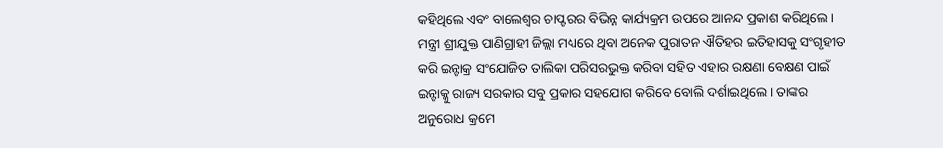କହିଥିଲେ ଏବଂ ବାଲେଶ୍ୱର ଚାପ୍ଟରର ବିଭିନ୍ନ କାର୍ଯ୍ୟକ୍ରମ ଉପରେ ଆନନ୍ଦ ପ୍ରକାଶ କରିଥିଲେ । ମନ୍ତ୍ରୀ ଶ୍ରୀଯୁକ୍ତ ପାଣିଗ୍ରାହୀ ଜିଲ୍ଲା ମଧ୍ୟରେ ଥିବା ଅନେକ ପୁରାତନ ଐତିହର ଇତିହାସକୁ ସଂଗୃହୀତ କରି ଇନ୍ଟାକ୍ର ସଂଯୋଜିତ ତାଲିକା ପରିସରଭୁକ୍ତ କରିବା ସହିତ ଏହାର ରକ୍ଷଣା ବେକ୍ଷଣ ପାଇଁ ଇନ୍ଟାକ୍କୁ ରାଜ୍ୟ ସରକାର ସବୁ ପ୍ରକାର ସହଯୋଗ କରିବେ ବୋଲି ଦର୍ଶାଇଥିଲେ । ତାଙ୍କର ଅନୁରୋଧ କ୍ରମେ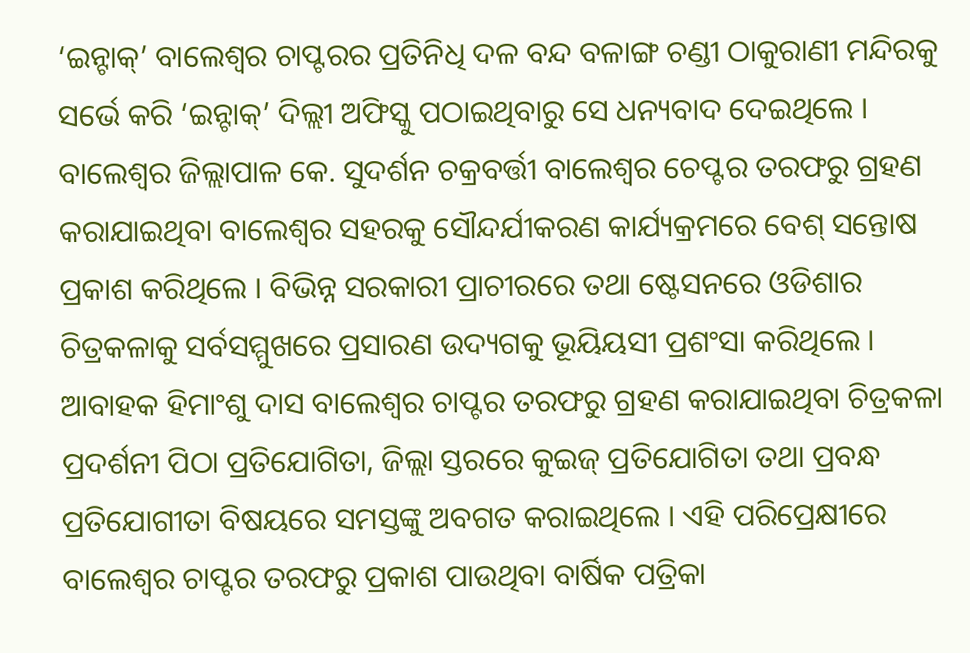‘ଇନ୍ଟାକ୍’ ବାଲେଶ୍ୱର ଚାପ୍ଟରର ପ୍ରତିନିଧି ଦଳ ବନ୍ଦ ବଳାଙ୍ଗ ଚଣ୍ଡୀ ଠାକୁରାଣୀ ମନ୍ଦିରକୁ ସର୍ଭେ କରି ‘ଇନ୍ଟାକ୍’ ଦିଲ୍ଲୀ ଅଫିସ୍କୁ ପଠାଇଥିବାରୁ ସେ ଧନ୍ୟବାଦ ଦେଇଥିଲେ । ବାଲେଶ୍ୱର ଜିଲ୍ଲାପାଳ କେ. ସୁଦର୍ଶନ ଚକ୍ରବର୍ତ୍ତୀ ବାଲେଶ୍ୱର ଚେପ୍ଟର ତରଫରୁ ଗ୍ରହଣ କରାଯାଇଥିବା ବାଲେଶ୍ୱର ସହରକୁ ସୌନ୍ଦର୍ଯୀକରଣ କାର୍ଯ୍ୟକ୍ରମରେ ବେଶ୍ ସନ୍ତୋଷ ପ୍ରକାଶ କରିଥିଲେ । ବିଭିନ୍ନ ସରକାରୀ ପ୍ରାଚୀରରେ ତଥା ଷ୍ଟେସନରେ ଓଡିଶାର ଚିତ୍ରକଳାକୁ ସର୍ବସମ୍ମୁଖରେ ପ୍ରସାରଣ ଉଦ୍ୟଗକୁ ଭୂୟିୟସୀ ପ୍ରଶଂସା କରିଥିଲେ । ଆବାହକ ହିମାଂଶୁ ଦାସ ବାଲେଶ୍ୱର ଚାପ୍ଟର ତରଫରୁ ଗ୍ରହଣ କରାଯାଇଥିବା ଚିତ୍ରକଳା ପ୍ରଦର୍ଶନୀ ପିଠା ପ୍ରତିଯୋଗିତା, ଜିଲ୍ଲା ସ୍ତରରେ କୁଇଜ୍ ପ୍ରତିଯୋଗିତା ତଥା ପ୍ରବନ୍ଧ ପ୍ରତିଯୋଗୀତା ବିଷୟରେ ସମସ୍ତଙ୍କୁ ଅବଗତ କରାଇଥିଲେ । ଏହି ପରିପ୍ରେକ୍ଷୀରେ ବାଲେଶ୍ୱର ଚାପ୍ଟର ତରଫରୁ ପ୍ରକାଶ ପାଉଥିବା ବାର୍ଷିକ ପତ୍ରିକା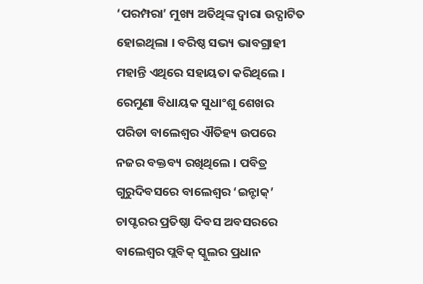‘ପରମ୍ପରା’ ମୁଖ୍ୟ ଅତିଥିଙ୍କ ଦ୍ୱାରା ଉଦ୍ଘାଟିତ ହୋଇଥିଲା । ବରିଷ୍ଠ ସଭ୍ୟ ଭାବଗ୍ରାହୀ ମହାନ୍ତି ଏଥିରେ ସହାୟତା କରିଥିଲେ । ରେମୁଣା ବିଧାୟକ ସୁଧାଂଶୁ ଶେଖର ପରିଡା ବାଲେଶ୍ୱର ଐତିହ୍ୟ ଉପରେ ନଜର ବକ୍ତବ୍ୟ ରଖିଥିଲେ । ପବିତ୍ର ଗୁରୁଦିବସରେ ବାଲେଶ୍ୱର ‘ଇନ୍ଟାକ୍’ ଚାପ୍ଟରର ପ୍ରତିଷ୍ଠା ଦିବସ ଅବସରରେ ବାଲେଶ୍ୱର ପ୍ଲବିକ୍ ସ୍କୁଲର ପ୍ରଧାନ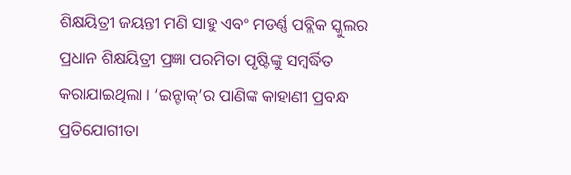ଶିକ୍ଷୟିତ୍ରୀ ଜୟନ୍ତୀ ମଣି ସାହୁ ଏବଂ ମଡର୍ଣ୍ଣ ପବ୍ଲିକ ସ୍କୁଲର ପ୍ରଧାନ ଶିକ୍ଷୟିତ୍ରୀ ପ୍ରଜ୍ଞା ପରମିତା ପୃଷ୍ଟିଙ୍କୁ ସମ୍ବର୍ଦ୍ଧିତ କରାଯାଇଥିଲା । ‘ଇନ୍ଟାକ୍’ର ପାଣିଙ୍କ କାହାଣୀ ପ୍ରବନ୍ଧ ପ୍ରତିଯୋଗୀତା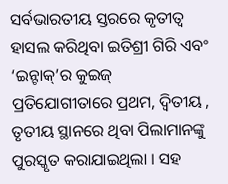ସର୍ବଭାରତୀୟ ସ୍ତରରେ କୃତୀତ୍ୱ ହାସଲ କରିଥିବା ଇତିଶ୍ରୀ ଗିରି ଏବଂ ‘ଇନ୍ଟାକ୍’ର କୁଇଜ୍ ପ୍ରତିଯୋଗୀତାରେ ପ୍ରଥମ, ଦ୍ୱିତୀୟ , ତୃତୀୟ ସ୍ଥାନରେ ଥିବା ପିଲାମାନଙ୍କୁ ପୁରସ୍କୃତ କରାଯାଇଥିଲା । ସହ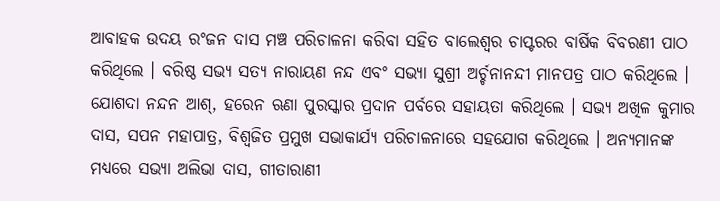ଆବାହକ ଉଦୟ ରଂଜନ ଦାସ ମଞ୍ଚ ପରିଚାଳନା କରିବା ସହିତ ବାଲେଶ୍ୱର ଚାପ୍ଟରର ବାର୍ଷିକ ବିବରଣୀ ପାଠ କରିଥିଲେ । ବରିଷ୍ଠ ସଭ୍ୟ ସତ୍ୟ ନାରାୟଣ ନନ୍ଦ ଏବଂ ସଭ୍ୟା ସୁଶ୍ରୀ ଅର୍ଚ୍ଚନାନନ୍ଦୀ ମାନପତ୍ର ପାଠ କରିଥିଲେ । ଯୋଶଦା ନନ୍ଦନ ଆଶ୍, ହରେନ ଋଣା ପୁରସ୍କାର ପ୍ରଦାନ ପର୍ବରେ ସହାୟତା କରିଥିଲେ । ସଭ୍ୟ ଅଖିଳ କୁମାର ଦାସ, ସପନ ମହାପାତ୍ର, ବିଶ୍ୱଜିତ ପ୍ରମୁଖ ସଭାକାର୍ଯ୍ୟ ପରିଚାଳନାରେ ସହଯୋଗ କରିଥିଲେ । ଅନ୍ୟମାନଙ୍କ ମଧ୍ୟରେ ସଭ୍ୟା ଅଲିଭା ଦାସ, ଗୀତାରାଣୀ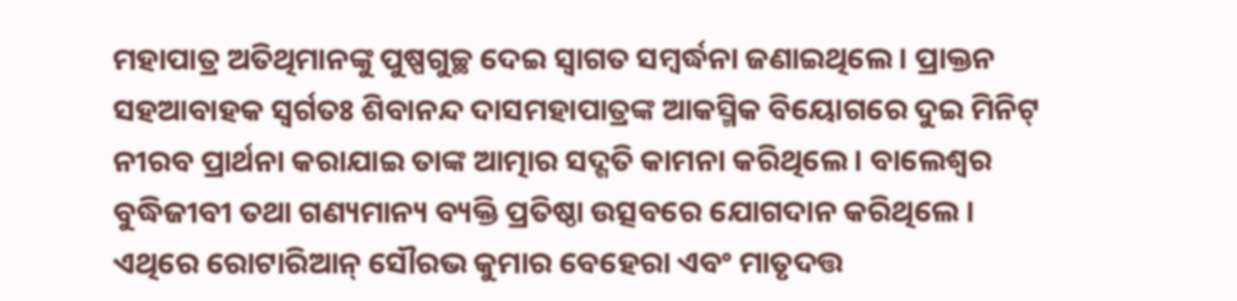ମହାପାତ୍ର ଅତିଥିମାନଙ୍କୁ ପୁଷ୍ପଗୁଚ୍ଛ ଦେଇ ସ୍ୱାଗତ ସମ୍ବର୍ଦ୍ଧନା ଜଣାଇଥିଲେ । ପ୍ରାକ୍ତନ ସହଆବାହକ ସ୍ୱର୍ଗତଃ ଶିବାନନ୍ଦ ଦାସମହାପାତ୍ରଙ୍କ ଆକସ୍ମିକ ବିୟୋଗରେ ଦୁଇ ମିନିଟ୍ ନୀରବ ପ୍ରାର୍ଥନା କରାଯାଇ ତାଙ୍କ ଆତ୍ମାର ସଦ୍ଗତି କାମନା କରିଥିଲେ । ବାଲେଶ୍ୱର ବୁଦ୍ଧିଜୀବୀ ତଥା ଗଣ୍ୟମାନ୍ୟ ବ୍ୟକ୍ତି ପ୍ରତିଷ୍ଠା ଉତ୍ସବରେ ଯୋଗଦାନ କରିଥିଲେ । ଏଥିରେ ରୋଟାରିଆନ୍ ସୌରଭ କୁମାର ବେହେରା ଏବଂ ମାତୃଦତ୍ତ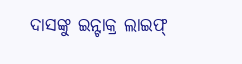ଦାସଙ୍କୁ ଇନ୍ଟାକ୍ର ଲାଇଫ୍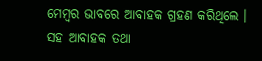ମେମ୍ବର ଭାବରେ ଆବାହକ ଗ୍ରହଣ କରିଥିଲେ । ସହ ଆବାହକ ତଥା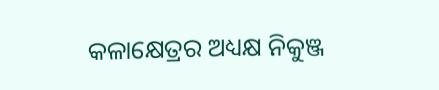କଳାକ୍ଷେତ୍ରର ଅଧ୍ୟକ୍ଷ ନିକୁଞ୍ଜ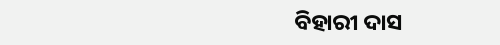ବିହାରୀ ଦାସ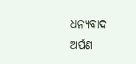ଧନ୍ୟବାଦ ଅର୍ପଣ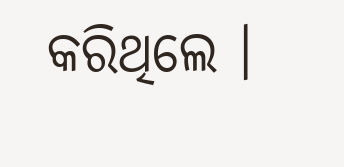କରିଥିଲେ ।